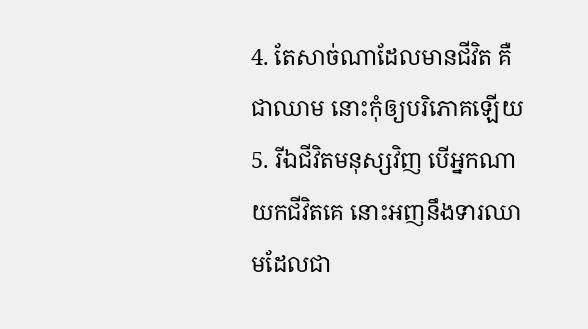4. តែសាច់ណាដែលមានជីវិត គឺជាឈាម នោះកុំឲ្យបរិភោគឡើយ
5. រីឯជីវិតមនុស្សវិញ បើអ្នកណាយកជីវិតគេ នោះអញនឹងទារឈាមដែលជា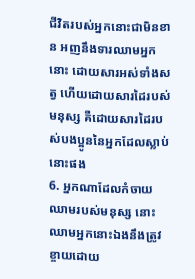ជីវិតរបស់អ្នកនោះជាមិនខាន អញនឹងទារឈាមអ្នកនោះ ដោយសារអស់ទាំងសត្វ ហើយដោយសារដៃរបស់មនុស្ស គឺដោយសារដៃរបស់បងប្អូននៃអ្នកដែលស្លាប់នោះផង
6. អ្នកណាដែលកំចាយឈាមរបស់មនុស្ស នោះឈាមអ្នកនោះឯងនឹងត្រូវខ្ចាយដោយ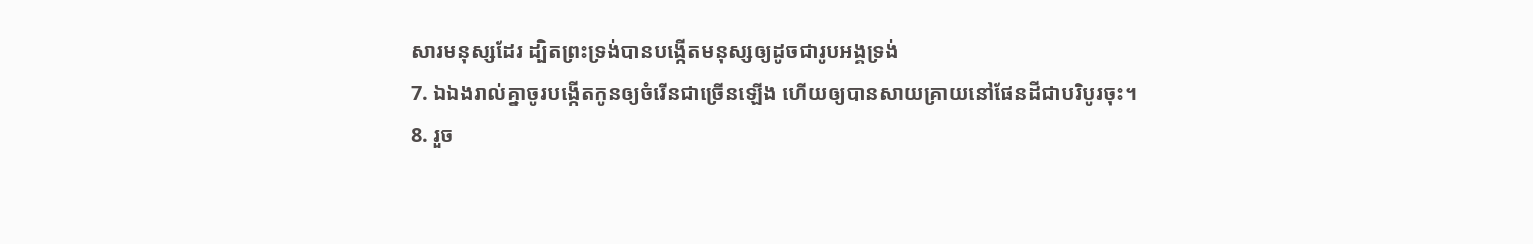សារមនុស្សដែរ ដ្បិតព្រះទ្រង់បានបង្កើតមនុស្សឲ្យដូចជារូបអង្គទ្រង់
7. ឯឯងរាល់គ្នាចូរបង្កើតកូនឲ្យចំរើនជាច្រើនឡើង ហើយឲ្យបានសាយគ្រាយនៅផែនដីជាបរិបូរចុះ។
8. រួច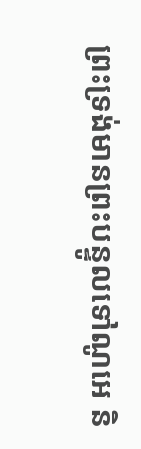ព្រះទ្រង់មានព្រះបន្ទូលទៅណូអេ និ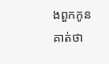ងពួកកូនគាត់ថា